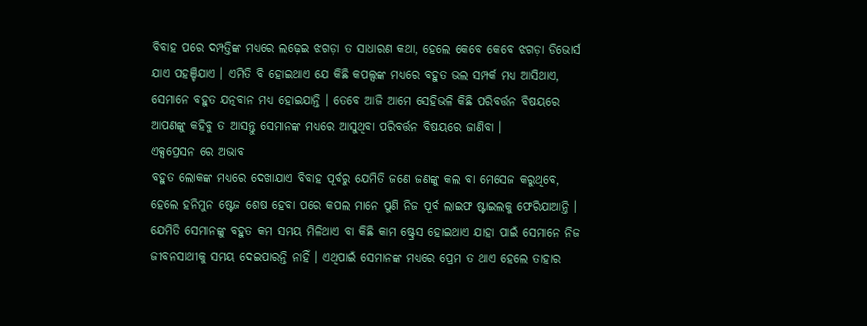ବିବାହ ପରେ ଦମ୍ପତ୍ତିଙ୍କ ମଧ୍ୟରେ ଲଢ଼େଇ ଝଗଡ଼ା ତ ସାଧାରଣ କଥା, ହେଲେ କେବେ କେବେ ଝଗଡ଼ା ଡିଭୋର୍ସ ଯାଏ ପହଞ୍ଚିଯାଏ । ଏମିତି ବି ହୋଇଥାଏ ଯେ କିଛି କପଲ୍ସଙ୍କ ମଧ୍ୟରେ ବହୁତ ଭଲ ସମ୍ପର୍କ ମଧ୍ୟ ଆସିଥାଏ, ସେମାନେ ବହୁତ ଯତ୍ନବାନ ମଧ୍ୟ ହୋଇଯାନ୍ତି । ତେବେ ଆଜି ଆମେ ସେହିଭଳି କିଛି ପରିବର୍ତ୍ତନ ବିଷୟରେ ଆପଣଙ୍କୁ କହିବୁ ତ ଆସନ୍ତୁ ସେମାନଙ୍କ ମଧ୍ୟରେ ଆସୁଥିବା ପରିବର୍ତ୍ତନ ବିଷୟରେ ଜାଣିବା ।
ଏକ୍ସପ୍ରେସନ ରେ ଅଭାବ
ବହୁତ ଲୋକଙ୍କ ମଧ୍ୟରେ ଦେଖାଯାଏ ବିବାହ ପୂର୍ବରୁ ଯେମିତି ଜଣେ ଜଣଙ୍କୁ କଲ ବା ମେସେଜ କରୁଥିବେ, ହେଲେ ହନିମୁନ ଷ୍ଟେଜ ଶେଷ ହେବା ପରେ କପଲ ମାନେ ପୁଣି ନିଜ ପୂର୍ବ ଲାଇଫ ଷ୍ଟାଇଲକୁ ଫେରିଯାଆନ୍ତି । ଯେମିତି ସେମାନଙ୍କୁ ବହୁତ କମ ସମୟ ମିଳିଥାଏ ବା କିଛି କାମ ଷ୍ଟ୍ରେସ ହୋଇଥାଏ ଯାହା ପାଇଁ ସେମାନେ ନିଜ ଜୀବନସାଥୀକୁ ସମୟ ଦେଇପାରନ୍ତି ନାହିଁ । ଏଥିପାଇଁ ସେମାନଙ୍କ ମଧ୍ୟରେ ପ୍ରେମ ତ ଥାଏ ହେଲେ ତାହାର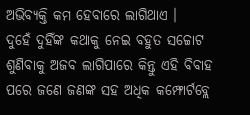ଅଭିବ୍ୟକ୍ତି କମ ହେବାରେ ଲାଗିଥାଏ ।
ଦୁହେଁ ଦୁହିଁଙ୍କ କଥାକୁ ନେଇ ବହୁତ ସଚ୍ଚୋଟ
ଶୁଣିବାକୁ ଅଜବ ଲାଗିପାରେ କିନ୍ତୁ ଏହି ବିବାହ ପରେ ଜଣେ ଜଣଙ୍କ ସହ ଅଧିକ କମ୍ଫୋର୍ଟବ୍ଲେ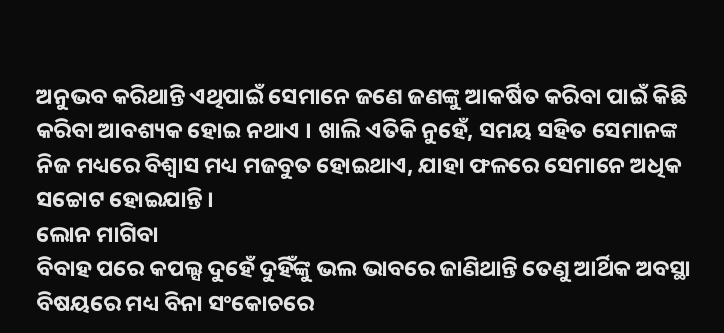ଅନୁଭବ କରିଥାନ୍ତି ଏଥିପାଇଁ ସେମାନେ ଜଣେ ଜଣଙ୍କୁ ଆକର୍ଷିତ କରିବା ପାଇଁ କିଛି କରିବା ଆବଶ୍ୟକ ହୋଇ ନଥାଏ । ଖାଲି ଏତିକି ନୁହେଁ, ସମୟ ସହିତ ସେମାନଙ୍କ ନିଜ ମଧ୍ୟରେ ବିଶ୍ବାସ ମଧ୍ୟ ମଜବୁତ ହୋଇଥାଏ, ଯାହା ଫଳରେ ସେମାନେ ଅଧିକ ସଚ୍ଚୋଟ ହୋଇଯାନ୍ତି ।
ଲୋନ ମାଗିବା
ବିବାହ ପରେ କପଲ୍ସ ଦୁହେଁ ଦୁହିଁଙ୍କୁ ଭଲ ଭାବରେ ଜାଣିଥାନ୍ତି ତେଣୁ ଆର୍ଥିକ ଅବସ୍ଥା ବିଷୟରେ ମଧ୍ୟ ବିନା ସଂକୋଚରେ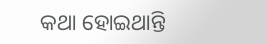କଥା ହୋଇଥାନ୍ତି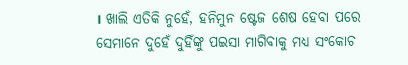। ଖାଲି ଏତିକି ନୁହେଁ, ହନିମୁନ ଷ୍ଟେଜ ଶେଷ ହେବା ପରେ ସେମାନେ ଦୁହେଁ ଦୁହିଁଙ୍କୁ ପଇସା ମାଗିବାକୁ ମଧ୍ୟ ସଂକୋଚ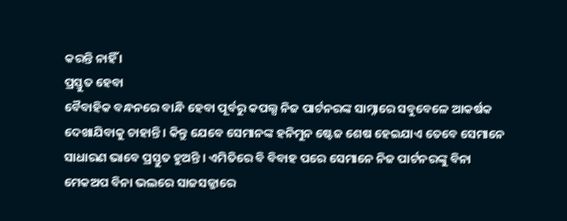କରନ୍ତି ନାହିଁ ।
ପ୍ରସ୍ତୁତ ହେବା
ବୈବାହିକ ବନ୍ଧନରେ ବାନ୍ଧି ହେବା ପୂର୍ବରୁ କପଲ୍ସ ନିଜ ପାର୍ଟନରଙ୍କ ସାମ୍ନାରେ ସବୁବେଳେ ଆକର୍ଷକ ଦେଖାଯିବାକୁ ଚାହାନ୍ତି । କିନ୍ତୁ ଯେବେ ସେମାନଙ୍କ ହନିମୁନ ଷ୍ଟେଜ ଶେଷ ହେଇଯାଏ ତେବେ ସେମାନେ ସାଧାରଣ ଭାବେ ପ୍ରସ୍ତୁତ ହୁଅନ୍ତି । ଏମିତିରେ ବି ବିବାହ ପରେ ସେମାନେ ନିଜ ପାର୍ଟନରଙ୍କୁ ବିନା ମେକଅପ ବିନା ଭଲରେ ସାଜସଜ୍ଜାରେ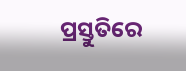ପ୍ରସ୍ତୁତିରେ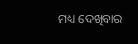ମଧ୍ୟ ଦେଖିବାର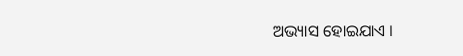ଅଭ୍ୟାସ ହୋଇଯାଏ ।